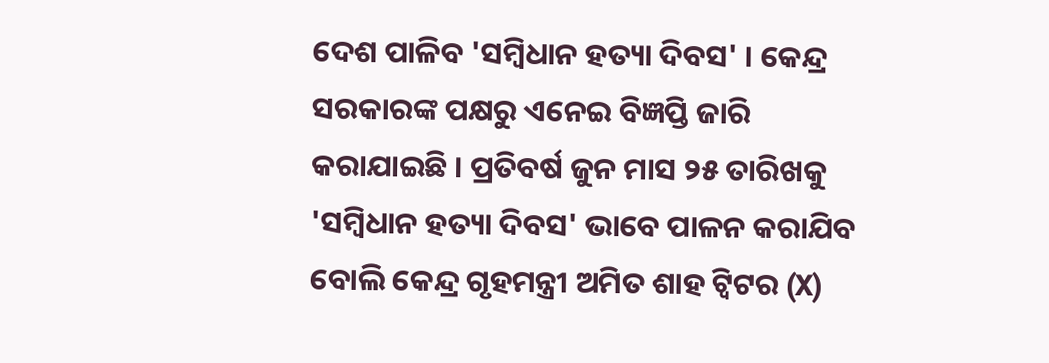ଦେଶ ପାଳିବ 'ସମ୍ବିଧାନ ହତ୍ୟା ଦିବସ' । କେନ୍ଦ୍ର ସରକାରଙ୍କ ପକ୍ଷରୁ ଏନେଇ ବିଜ୍ଞପ୍ତି ଜାରି କରାଯାଇଛି । ପ୍ରତିବର୍ଷ ଜୁନ ମାସ ୨୫ ତାରିଖକୁ 'ସମ୍ବିଧାନ ହତ୍ୟା ଦିବସ' ଭାବେ ପାଳନ କରାଯିବ ବୋଲି କେନ୍ଦ୍ର ଗୃହମନ୍ତ୍ରୀ ଅମିତ ଶାହ ଟ୍ବିଟର (X)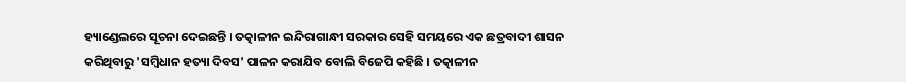ହ୍ୟାଣ୍ଡେଲରେ ସୂଚନା ଦେଇଛନ୍ତି । ତତ୍କାଳୀନ ଇନ୍ଦିରାଗାନ୍ଧୀ ସରକାର ସେହି ସମୟରେ ଏକ ଛତ୍ରବାଦୀ ଶାସନ କରିଥିବାରୁ 'ସମ୍ବିଧାନ ହତ୍ୟା ଦିବସ' ପାଳନ କରାଯିବ ବୋଲି ବିଜେପି କହିଛି । ତତ୍କାଳୀନ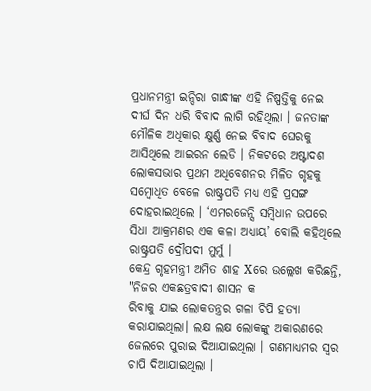ପ୍ରଧାନମନ୍ତ୍ରୀ ଇନ୍ଦିରା ଗାନ୍ଧୀଙ୍କ ଏହି ନିଷ୍ପତ୍ତିକୁ ନେଇ ଦୀର୍ଘ ଦିନ ଧରି ବିବାଦ ଲାଗି ରହିଥିଲା । ଜନତାଙ୍କ ମୌଳିକ ଅଧିକାର କ୍ଷୁର୍ଣ୍ଣ ନେଇ ବିବାଦ ଘେରକୁ ଆସିଥିଲେ ଆଇରନ ଲେଡି । ନିକଟରେ ଅଷ୍ଟାଦଶ ଲୋକସଭାର ପ୍ରଥମ ଅଧିବେଶନର ମିଳିତ ଗୃହକୁ ସମ୍ବୋଧିତ ବେଳେ ରାଷ୍ଟ୍ରପତି ମଧ୍ୟ ଏହି ପ୍ରସଙ୍ଗ ଦୋହରାଇଥିଲେ । ‘ଏମରଜେନ୍ସି ସମ୍ବିଧାନ ଉପରେ ସିଧା ଆକ୍ରମଣର ଏକ କଳା ଅଧ୍ୟାୟ’ ବୋଲି କହିଥିଲେ ରାଷ୍ଟ୍ରପତି ଦ୍ରୌପଦୀ ମୁର୍ମୁ ।
କେନ୍ଦ୍ର ଗୃହମନ୍ତ୍ରୀ ଅମିତ ଶାହ Xରେ ଉଲ୍ଲେଖ କରିଛନ୍ତି, "ନିଜର ଏକଛତ୍ରବାଦୀ ଶାସନ କ
ରିବାକୁ ଯାଇ ଲୋକତନ୍ତ୍ରର ଗଳା ଚିପି ହତ୍ୟା କରାଯାଇଥିଲା। ଲକ୍ଷ ଲକ୍ଷ ଲୋକଙ୍କୁ ଅକାରଣରେ ଜେଲରେ ପୁରାଇ ଦିଆଯାଇଥିଲା । ଗଣମାଧ୍ୟମର ସ୍ବର ଚାପି ଦିଆଯାଇଥିଲା ।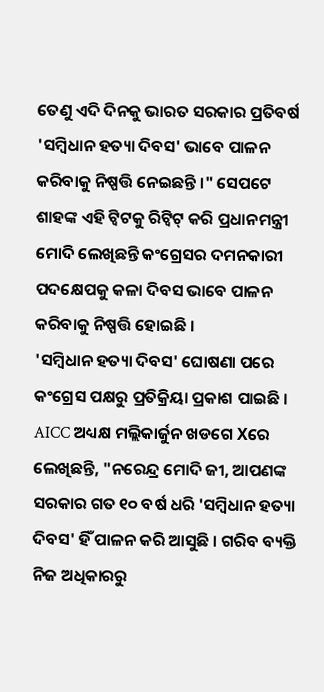ତେଣୁ ଏଦି ଦିନକୁ ଭାରତ ସରକାର ପ୍ରତିବର୍ଷ 'ସମ୍ବିଧାନ ହତ୍ୟା ଦିବସ' ଭାବେ ପାଳନ କରିବାକୁ ନିଷ୍ପତ୍ତି ନେଇଛନ୍ତି ।" ସେପଟେ ଶାହଙ୍କ ଏହି ଟ୍ବିଟକୁ ରିଟ୍ବିଟ୍ କରି ପ୍ରଧାନମନ୍ତ୍ରୀ ମୋଦି ଲେଖିଛନ୍ତି କଂଗ୍ରେସର ଦମନକାରୀ ପଦକ୍ଷେପକୁ କଳା ଦିବସ ଭାବେ ପାଳନ କରିବାକୁ ନିଷ୍ପତ୍ତି ହୋଇଛି ।
'ସମ୍ବିଧାନ ହତ୍ୟା ଦିବସ' ଘୋଷଣା ପରେ କଂଗ୍ରେସ ପକ୍ଷରୁ ପ୍ରତିକ୍ରିୟା ପ୍ରକାଶ ପାଇଛି । AICC ଅଧ୍ୟକ୍ଷ ମଲ୍ଲିକାର୍ଜୁନ ଖଡଗେ Xରେ ଲେଖିଛନ୍ତି, "ନରେନ୍ଦ୍ର ମୋଦି ଜୀ, ଆପଣଙ୍କ ସରକାର ଗତ ୧୦ ବର୍ଷ ଧରି 'ସମ୍ବିଧାନ ହତ୍ୟା ଦିବସ' ହିଁ ପାଳନ କରି ଆସୁଛି । ଗରିବ ବ୍ୟକ୍ତି ନିଜ ଅଧିକାରରୁ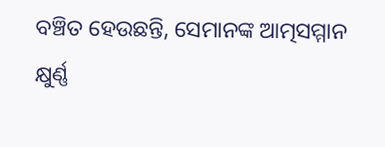ବଞ୍ଚିତ ହେଉଛନ୍ତି, ସେମାନଙ୍କ ଆତ୍ମସମ୍ମାନ କ୍ଷୁର୍ଣ୍ଣ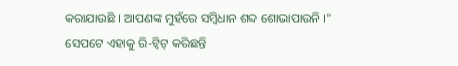କରାଯାଉଛି । ଆପଣଙ୍କ ମୁହଁରେ ସମ୍ବିଧାନ ଶବ୍ଦ ଶୋଭାପାଉନି ।" ସେପଟେ ଏହାକୁ ରି-ଟ୍ବିଟ୍ କରିଛନ୍ତି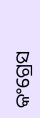କଂଗ୍ରେସ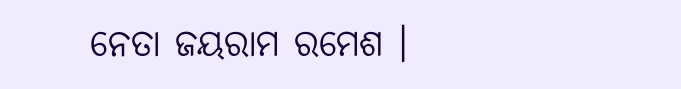ନେତା ଜୟରାମ ରମେଶ ।